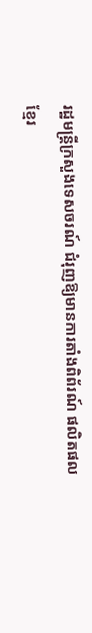រដ្ឋមន្រ្តីក្រសួងទេសចរណ៍ ជំរុញឱ្យមានការតាំងពិព័រណ៍ ផលិតផលខ្មែរ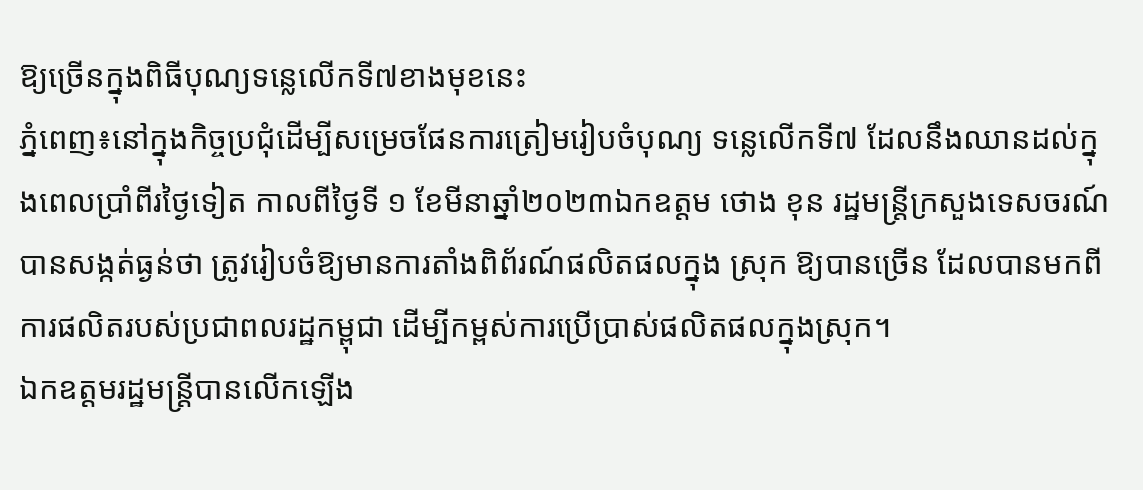ឱ្យច្រើនក្នុងពិធីបុណ្យទន្លេលើកទី៧ខាងមុខនេះ
ភ្នំពេញ៖នៅក្នុងកិច្ចប្រជុំដើម្បីសម្រេចផែនការត្រៀមរៀបចំបុណ្យ ទន្លេលើកទី៧ ដែលនឹងឈានដល់ក្នុងពេលប្រាំពីរថ្ងៃទៀត កាលពីថ្ងៃទី ១ ខែមីនាឆ្នាំ២០២៣ឯកឧត្តម ថោង ខុន រដ្ឋមន្ត្រីក្រសួងទេសចរណ៍ បានសង្កត់ធ្ងន់ថា ត្រូវរៀបចំឱ្យមានការតាំងពិព័រណ៍ផលិតផលក្នុង ស្រុក ឱ្យបានច្រើន ដែលបានមកពីការផលិតរបស់ប្រជាពលរដ្ឋកម្ពុជា ដើម្បីកម្ពស់ការប្រើប្រាស់ផលិតផលក្នុងស្រុក។
ឯកឧត្តមរដ្ឋមន្រ្តីបានលើកឡើង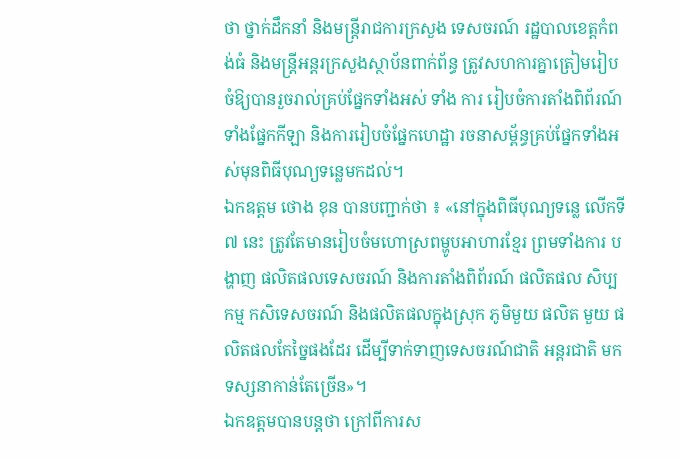ថា ថ្នាក់ដឹកនាំ និងមន្ត្រីរាជការក្រសួង ទេសចរណ៍ រដ្ឋបាលខេត្តកំពង់ធំ និងមន្ត្រីអន្តរក្រសួងស្ថាប័នពាក់ព័ន្ធ ត្រូវសហការគ្នាត្រៀមរៀបចំឱ្យបានរួចរាល់គ្រប់ផ្នែកទាំងអស់ ទាំង ការ រៀបចំការតាំងពិព័រណ៍ ទាំងផ្នែកកីឡា និងការរៀបចំផ្នែកហេដ្ឋា រចនាសម្ព័ន្ធគ្រប់ផ្នែកទាំងអស់មុនពិធីបុណ្យទន្លេមកដល់។
ឯកឧត្តម ថោង ខុន បានបញ្ជាក់ថា ៖ «នៅក្នុងពិធីបុណ្យទន្លេ លើកទី ៧ នេះ ត្រូវតែមានរៀបចំមហោស្រពម្ហូបអាហារខ្មែរ ព្រមទាំងការ បង្ហាញ ផលិតផលទេសចរណ៍ និងការតាំងពិព័រណ៍ ផលិតផល សិប្បកម្ម កសិទេសចរណ៍ និងផលិតផលក្នុងស្រុក ភូមិមួយ ផលិត មួយ ផលិតផលកែច្នៃផងដែរ ដើម្បីទាក់ទាញទេសចរណ៍ជាតិ អន្តរជាតិ មកទស្សនាកាន់តែច្រើន»។
ឯកឧត្តមបានបន្តថា ក្រៅពីការស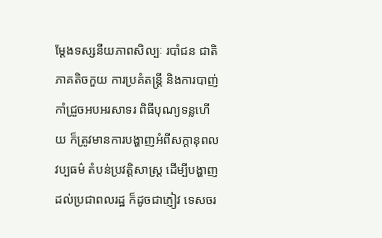ម្ដែងទស្សនីយភាពសិល្បៈ របាំជន ជាតិភាគតិចកួយ ការប្រគំតន្ត្រី និងការបាញ់កាំជ្រួចអបអរសាទរ ពិធីបុណ្យទន្លហើយ ក៏ត្រូវមានការបង្ហាញអំពីសក្ដានុពលវប្បធម៌ តំបន់ប្រវត្តិសាស្ត្រ ដើម្បីបង្ហាញដល់ប្រជាពលរដ្ឋ ក៏ដូចជាភ្ញៀវ ទេសចរ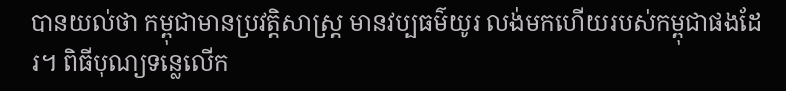បានយល់ថា កម្ពុជាមានប្រវត្តិសាស្ត្រ មានវប្បធម៌យូរ លង់មកហើយរបស់កម្ពុជាផងដែរ។ ពិធីបុណ្យទន្លេលើក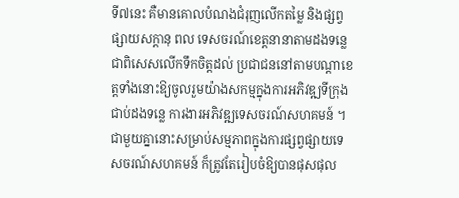ទី៧នេះ គឺមានគោលបំណងជំរុញលើកតម្លៃ និងផ្សព្វផ្សាយសក្តានុ ពល ទេសចរណ៍ខេត្តនានាតាមដងទន្លេ ជាពិសេសលើកទឹកចិត្តដល់ ប្រជាជននៅតាមបណ្តាខេត្តទាំងនោះឱ្យចូលរួមយ៉ាងសកម្មក្នុងការអភិវឌ្ឍទីក្រុងជាប់ដងទន្លេ ការងារអភិវឌ្ឍទេសចរណ៍សហគមន៍ ។ជាមួយគ្នានោះសម្រាប់សម្មភាពក្នុងការផ្សព្វផ្សាយទេសចរណ៍សហគមន៍ ក៏ត្រូវតែរៀបចំឱ្យបានផុសផុល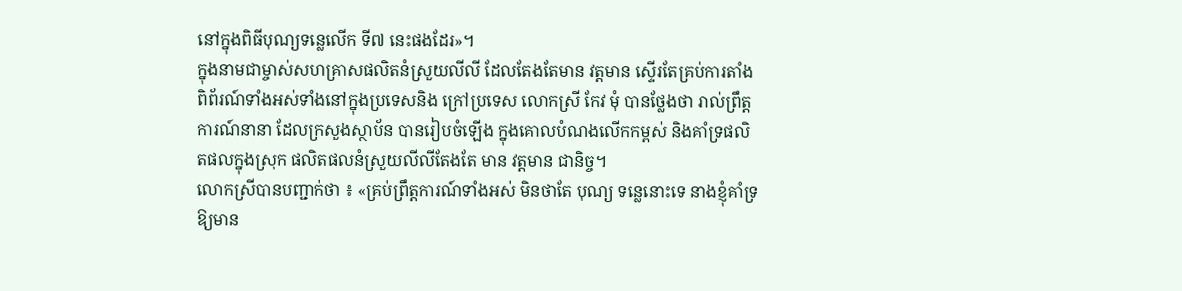នៅក្នុងពិធីបុណ្យទន្លេលើក ទី៧ នេះផងដែរ»។
ក្នុងនាមជាម្ចាស់សហគ្រាសផលិតនំស្រួយលីលី ដែលតែងតែមាន វត្តមាន ស្ទើរតែគ្រប់ការតាំងពិព័រណ៍ទាំងអស់ទាំងនៅក្នុងប្រទេសនិង ក្រៅប្រទេស លោកស្រី កែវ មុំ បានថ្លែងថា រាល់ព្រឹត្តការណ៍នានា ដែលក្រសួងស្ថាប័ន បានរៀបចំឡើង ក្នុងគោលបំណងលើកកម្ពស់ និងគាំទ្រផលិតផលក្នុងស្រុក ផលិតផលនំស្រួយលីលីតែងតែ មាន វត្តមាន ជានិច្ច។
លោកស្រីបានបញ្ជាក់ថា ៖ «គ្រប់ព្រឹត្តការណ៍ទាំងអស់ មិនថាតែ បុណ្យ ទន្លេនោះទេ នាងខ្ញុំគាំទ្រឱ្យមាន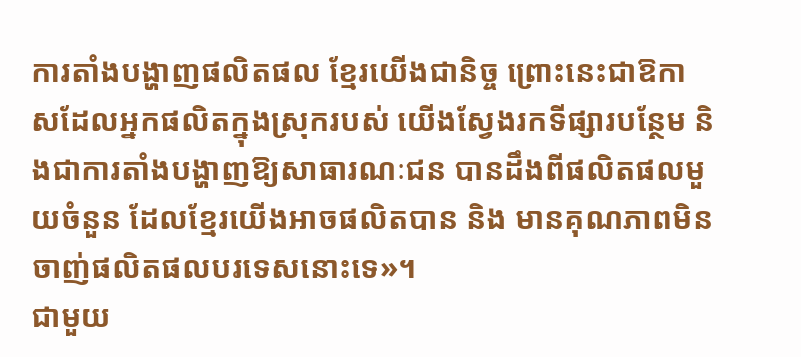ការតាំងបង្ហាញផលិតផល ខ្មែរយើងជានិច្ច ព្រោះនេះជាឱកាសដែលអ្នកផលិតក្នុងស្រុករបស់ យើងស្វែងរកទីផ្សារបន្ថែម និងជាការតាំងបង្ហាញឱ្យសាធារណៈជន បានដឹងពីផលិតផលមួយចំនួន ដែលខ្មែរយើងអាចផលិតបាន និង មានគុណភាពមិនចាញ់ផលិតផលបរទេសនោះទេ»។
ជាមួយ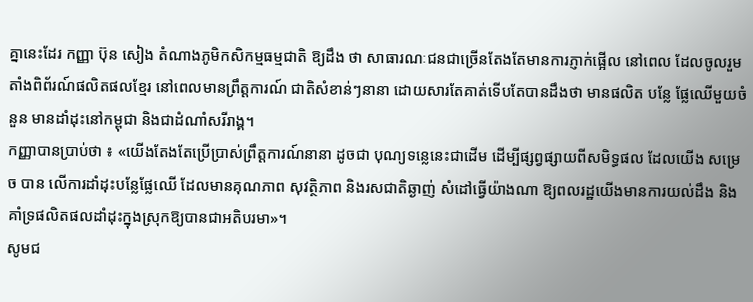គ្នានេះដែរ កញ្ញា ប៊ុន សៀង តំណាងភូមិកសិកម្មធម្មជាតិ ឱ្យដឹង ថា សាធារណៈជនជាច្រើនតែងតែមានការភ្ញាក់ផ្អើល នៅពេល ដែលចូលរួមតាំងពិព័រណ៍ផលិតផលខ្មែរ នៅពេលមានព្រឹត្តការណ៍ ជាតិសំខាន់ៗនានា ដោយសារតែគាត់ទើបតែបានដឹងថា មានផលិត បន្លែ ផ្លែឈើមួយចំនួន មានដាំដុះនៅកម្ពុជា និងជាដំណាំសរីរាង្គ។
កញ្ញាបានប្រាប់ថា ៖ «យើងតែងតែប្រើប្រាស់ព្រឹត្តការណ៍នានា ដូចជា បុណ្យទន្លេនេះជាដើម ដើម្បីផ្សព្វផ្សាយពីសមិទ្ធផល ដែលយើង សម្រេច បាន លើការដាំដុះបន្លែផ្លែឈើ ដែលមានគុណភាព សុវត្ថិភាព និងរសជាតិឆ្ងាញ់ សំដៅធ្វើយ៉ាងណា ឱ្យពលរដ្ឋយើងមានការយល់ដឹង និងគាំទ្រផលិតផលដាំដុះក្នុងស្រុកឱ្យបានជាអតិបរមា»។
សូមជ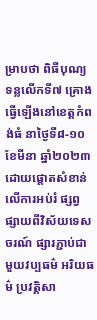ម្រាបថា ពិធីបុណ្យទន្លលើកទី៧ គ្រោងធ្វើឡើងនៅខេត្តកំពង់ធំ នាថ្ងៃទី៨-១០ ខែមីនា ឆ្នាំ២០២៣ ដោយផ្តោតសំខាន់លើការអប់រំ ផ្សព្វផ្សាយពីវិស័យទេសចរណ៍ ផ្សារភ្ជាប់ជាមួយវប្បធម៌ អរិយធម៌ ប្រវត្តិសា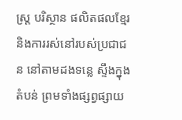ស្ត្រ បរិស្ថាន ផលិតផលខ្មែរ និងការរស់នៅរបស់ប្រជាជន នៅតាមដងទន្លេ ស្ទឹងក្នុងតំបន់ ព្រមទាំងផ្សព្វផ្សាយ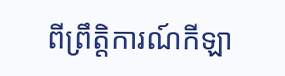ពីព្រឹត្តិការណ៍កីឡា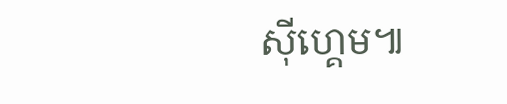ស៊ីហ្គេម៕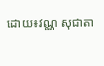ដោយ៖វណ្ណ សុជាតា